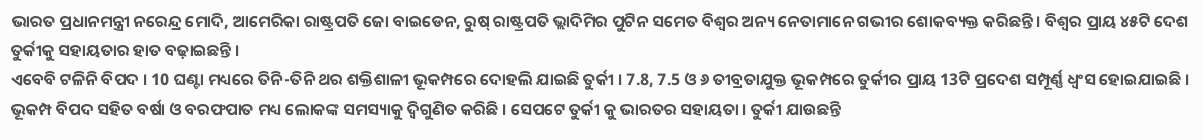ଭାରତ ପ୍ରଧାନମନ୍ତ୍ରୀ ନରେନ୍ଦ୍ର ମୋଦି, ଆମେରିକା ରାଷ୍ଟ୍ରପତି ଜୋ ବାଇଡେନ, ରୁଷ୍ ରାଷ୍ଟ୍ରପତି ଭ୍ଲାଦିମିର ପୁଟିନ ସମେତ ବିଶ୍ବର ଅନ୍ୟ ନେତାମାନେ ଗଭୀର ଶୋକବ୍ୟକ୍ତ କରିଛନ୍ତି । ବିଶ୍ୱର ପ୍ରାୟ ୪୫ଟି ଦେଶ ତୁର୍କୀକୁ ସହାୟତାର ହାତ ବଢ଼ାଇଛନ୍ତି ।
ଏବେବି ଟଳିନି ବିପଦ । 10 ଘଣ୍ଟା ମଧ୍ୟରେ ତିନି-ତିନି ଥର ଶକ୍ତିଶାଳୀ ଭୂକମ୍ପରେ ଦୋହଲି ଯାଇଛି ତୁର୍କୀ । 7.8, 7.5 ଓ ୬ ତୀବ୍ରତାଯୁକ୍ତ ଭୂକମ୍ପରେ ତୁର୍କୀର ପ୍ରାୟ 13ଟି ପ୍ରଦେଶ ସମ୍ପୂର୍ଣ୍ଣ ଧ୍ୱଂସ ହୋଇଯାଇଛି । ଭୂକମ୍ପ ବିପଦ ସହିତ ବର୍ଷା ଓ ବରଫପାତ ମଧ୍ୟ ଲୋକଙ୍କ ସମସ୍ୟାକୁ ଦ୍ୱିଗୁଣିତ କରିଛି । ସେପଟେ ତୁର୍କୀ କୁ ଭାରତର ସହାୟତା । ତୁର୍କୀ ଯାଉଛନ୍ତି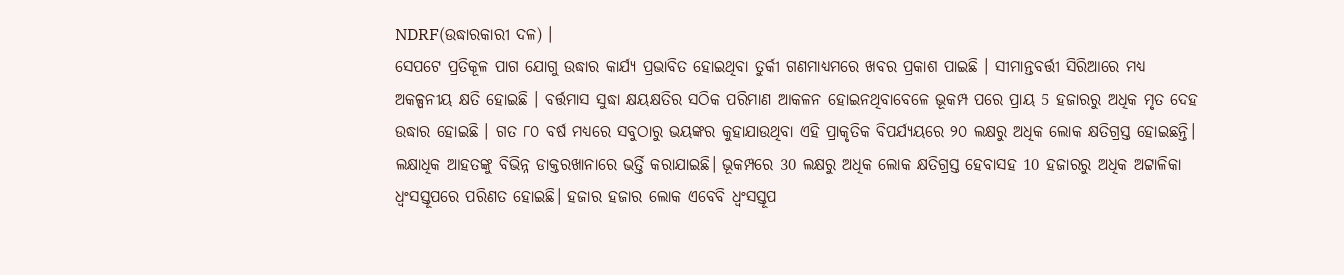NDRF(ଉଦ୍ଧାରକାରୀ ଦଳ) ।
ସେପଟେ ପ୍ରତିକୂଳ ପାଗ ଯୋଗୁ ଉଦ୍ଧାର କାର୍ଯ୍ୟ ପ୍ରଭାବିତ ହୋଇଥିବା ତୁର୍କୀ ଗଣମାଧ୍ୟମରେ ଖବର ପ୍ରକାଶ ପାଇଛି । ସୀମାନ୍ତବର୍ତ୍ତୀ ସିରିଆରେ ମଧ୍ୟ ଅକଳ୍ପନୀୟ କ୍ଷତି ହୋଇଛି । ବର୍ତ୍ତମାସ ସୁଦ୍ଧା କ୍ଷୟକ୍ଷତିର ସଠିକ ପରିମାଣ ଆକଳନ ହୋଇନଥିବାବେଳେ ଭୂକମ୍ପ ପରେ ପ୍ରାୟ 5 ହଜାରରୁ ଅଧିକ ମୃତ ଦେହ ଉଦ୍ଧାର ହୋଇଛି । ଗତ ୮୦ ବର୍ଷ ମଧ୍ୟରେ ସବୁଠାରୁ ଭୟଙ୍କର କୁହାଯାଉଥିବା ଏହି ପ୍ରାକୃତିକ ବିପର୍ଯ୍ୟୟରେ ୨୦ ଲକ୍ଷରୁ ଅଧିକ ଲୋକ କ୍ଷତିଗ୍ରସ୍ତ ହୋଇଛନ୍ତି।
ଲକ୍ଷାଧିକ ଆହତଙ୍କୁ ବିଭିନ୍ନ ଡାକ୍ତରଖାନାରେ ଭର୍ତ୍ତି କରାଯାଇଛି। ଭୂକମ୍ପରେ 30 ଲକ୍ଷରୁ ଅଧିକ ଲୋକ କ୍ଷତିଗ୍ରସ୍ତ ହେବାସହ 10 ହଜାରରୁ ଅଧିକ ଅଟ୍ଟାଳିକା ଧ୍ବଂସସ୍ତୂପରେ ପରିଣତ ହୋଇଛି। ହଜାର ହଜାର ଲୋକ ଏବେବି ଧ୍ବଂସସ୍ତୂପ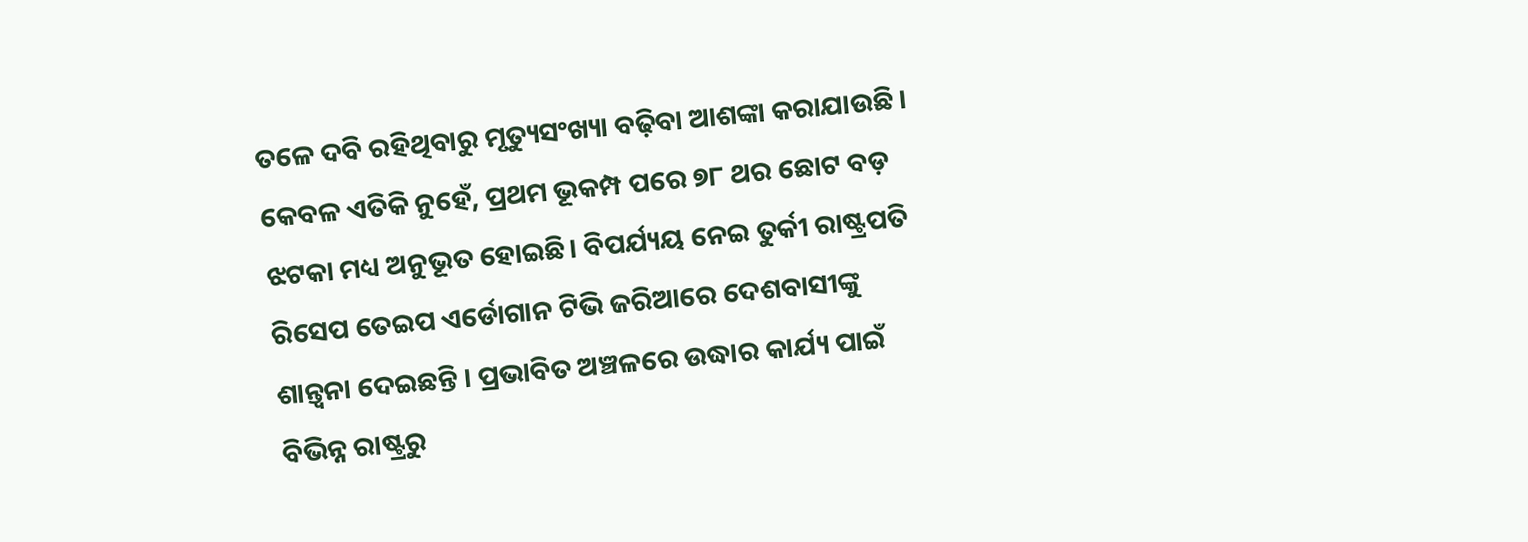ତଳେ ଦବି ରହିଥିବାରୁ ମୃତ୍ୟୁସଂଖ୍ୟା ବଢ଼ିବା ଆଶଙ୍କା କରାଯାଉଛି । କେବଳ ଏତିକି ନୁହେଁ, ପ୍ରଥମ ଭୂକମ୍ପ ପରେ ୭୮ ଥର ଛୋଟ ବଡ଼ ଝଟକା ମଧ୍ୟ ଅନୁଭୂତ ହୋଇଛି। ବିପର୍ଯ୍ୟୟ ନେଇ ତୁର୍କୀ ରାଷ୍ଟ୍ରପତି ରିସେପ ତେଇପ ଏର୍ଡୋଗାନ ଟିଭି ଜରିଆରେ ଦେଶବାସୀଙ୍କୁ ଶାନ୍ତ୍ୱନା ଦେଇଛନ୍ତି । ପ୍ରଭାବିତ ଅଞ୍ଚଳରେ ଉଦ୍ଧାର କାର୍ଯ୍ୟ ପାଇଁ ବିଭିନ୍ନ ରାଷ୍ଟ୍ରରୁ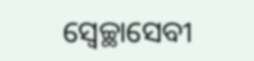ସ୍ବେଚ୍ଛାସେବୀ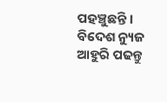ପହଞ୍ଚୁଛନ୍ତି ।
ବିଦେଶ ନ୍ୟୁଜ ଆହୁରି ପଢନ୍ତୁ